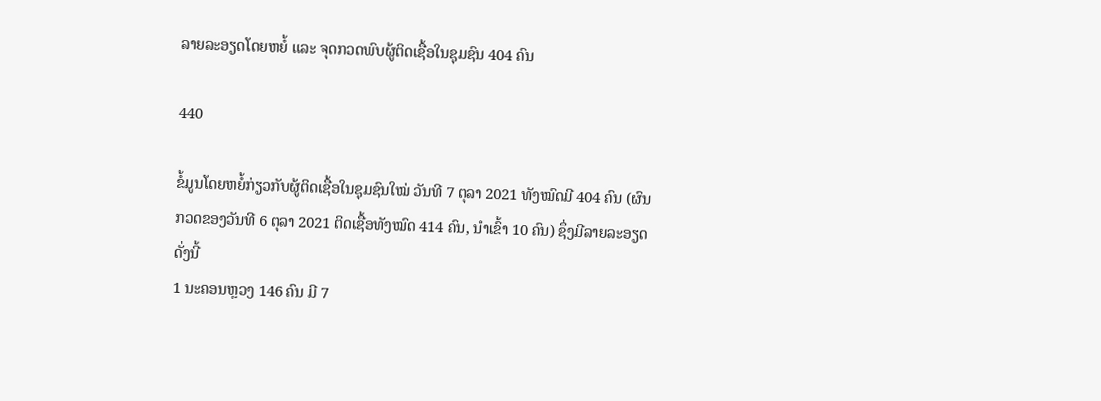ລາຍລະອຽດໂດຍຫຍໍ້ ແລະ ຈຸດກວດພົບຜູ້ຕິດເຊື້ອໃນຊຸມຊົນ 404 ຄົນ

440

ຂໍ້ມູນໂດຍຫຍໍ້ກ່ຽວກັບຜູ້ຕິດເຊື້ອໃນຊຸມຊົນໃໝ່ ວັນທີ 7 ຕຸລາ 2021 ທັງໝົດມີ 404 ຄົນ (ຜົນກວດຂອງວັນທີ 6 ຕຸລາ 2021 ຕິດເຊື້ອທັງໝົດ 414 ຄົນ, ນໍາເຂົ້າ 10 ຄົນ) ຊຶ່ງມີລາຍລະອຽດດັ່ງນີ້
1 ນະຄອນຫຼວງ 146 ຄົນ ມີ 7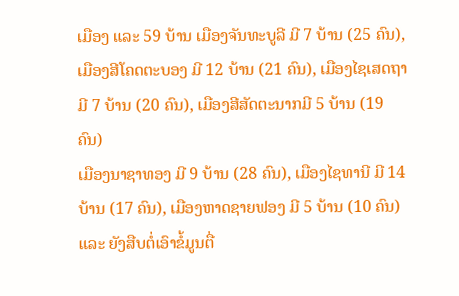ເມືອງ ແລະ 59 ບ້ານ ເມືອງຈັນທະບູລີ ມີ 7 ບ້ານ (25 ຄົນ), ເມືອງສີໂຄດຕະບອງ ມີ 12 ບ້ານ (21 ຄົນ), ເມືອງໄຊເສດຖາ ມີ 7 ບ້ານ (20 ຄົນ), ເມືອງສີສັດຕະນາກມີ 5 ບ້ານ (19 ຄົນ)
ເມືອງນາຊາທອງ ມີ 9 ບ້ານ (28 ຄົນ), ເມືອງໄຊທານີ ມີ 14 ບ້ານ (17 ຄົນ), ເມືອງຫາດຊາຍຟອງ ມີ 5 ບ້ານ (10 ຄົນ) ແລະ ຍັງສືບຕໍ່ເອົາຂໍ້ມູນຕື່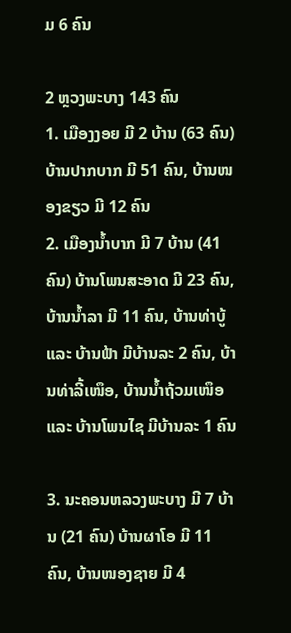ມ 6 ຄົນ

2 ຫຼວງພະບາງ 143 ຄົນ
1. ເມືອງງອຍ ມີ 2 ບ້ານ (63 ຄົນ) ບ້ານປາກບາກ ມີ 51 ຄົນ, ບ້ານໜອງຂຽວ ມີ 12 ຄົນ
2. ເມືອງນໍ້າບາກ ມີ 7 ບ້ານ (41 ຄົນ) ບ້ານໂພນສະອາດ ມີ 23 ຄົນ, ບ້ານນໍ້າລາ ມີ 11 ຄົນ, ບ້ານທ່າບູ້ ແລະ ບ້ານຟ້າ ມີບ້ານລະ 2 ຄົນ, ບ້ານທ່າລີ້ເໜຶອ, ບ້ານນໍ້າຖ້ວມເໜຶອ ແລະ ບ້ານໂພນໄຊ ມີບ້ານລະ 1 ຄົນ

3. ນະຄອນຫລວງພະບາງ ມີ 7 ບ້ານ (21 ຄົນ) ບ້ານຜາໂອ ມີ 11 ຄົນ, ບ້ານໜອງຊາຍ ມີ 4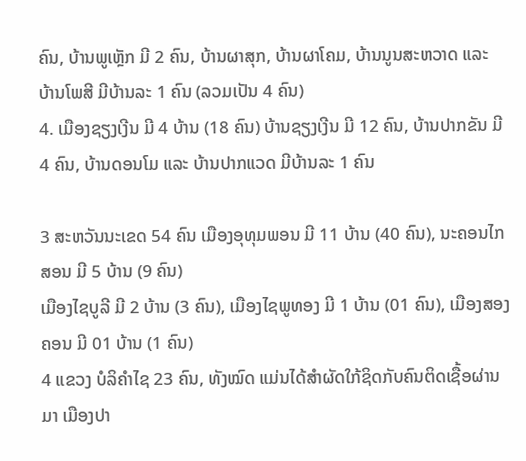ຄົນ, ບ້ານພູເຫຼັກ ມີ 2 ຄົນ, ບ້ານຜາສຸກ, ບ້ານຜາໂຄມ, ບ້ານນູນສະຫວາດ ແລະ ບ້ານໂພສີ ມີບ້ານລະ 1 ຄົນ (ລວມເປັນ 4 ຄົນ)
4. ເມືອງຊຽງເງີນ ມີ 4 ບ້ານ (18 ຄົນ) ບ້ານຊຽງເງີນ ມີ 12 ຄົນ, ບ້ານປາກຂັນ ມີ 4 ຄົນ, ບ້ານດອນໂມ ແລະ ບ້ານປາກແວດ ມີບ້ານລະ 1 ຄົນ

3 ສະຫວັນນະເຂດ 54 ຄົນ ເມືອງອຸທຸມພອນ ມີ 11 ບ້ານ (40 ຄົນ), ນະຄອນໄກສອນ ມີ 5 ບ້ານ (9 ຄົນ)
ເມືອງໄຊບູລີ ມີ 2 ບ້ານ (3 ຄົນ), ເມືອງໄຊພູທອງ ມີ 1 ບ້ານ (01 ຄົນ), ເມືອງສອງຄອນ ມີ 01 ບ້ານ (1 ຄົນ)
4 ແຂວງ ບໍລິຄຳໄຊ 23 ຄົນ, ທັງໝົດ ແມ່ນໄດ້ສໍາຜັດໃກ້ຊິດກັບຄົນຕິດເຊື້ອຜ່ານມາ ເມືອງປາ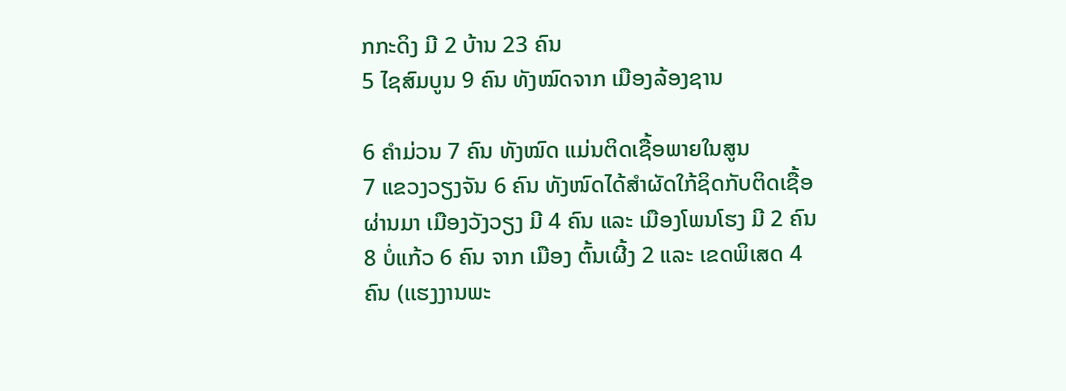ກກະດິງ ມີ 2 ບ້ານ 23 ຄົນ
5 ໄຊສົມບູນ 9 ຄົນ ທັງໝົດຈາກ ເມືອງລ້ອງຊານ

6 ຄໍາມ່ວນ 7 ຄົນ ທັງໝົດ ແມ່ນຕິດເຊື້ອພາຍໃນສູນ
7 ແຂວງວຽງຈັນ 6 ຄົນ ທັງໜົດໄດ້ສໍາຜັດໃກ້ຊິດກັບຕິດເຊື້ອຜ່ານມາ ເມືອງວັງວຽງ ມີ 4 ຄົນ ແລະ ເມືອງໂພນໂຮງ ມີ 2 ຄົນ
8 ບໍ່ແກ້ວ 6 ຄົນ ຈາກ ເມືອງ ຕົ້ນເຜີ້ງ 2 ແລະ ເຂດພິເສດ 4 ຄົນ (ເເຮງງານພະ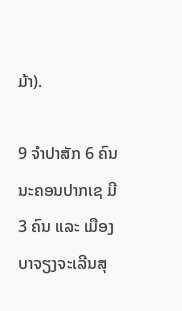ມ້າ).

9 ຈໍາປາສັກ 6 ຄົນ ນະຄອນປາກເຊ ມີ 3 ຄົນ ແລະ ເມືອງບາຈຽງຈະເລີນສຸ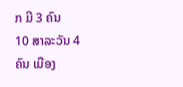ກ ມີ 3 ຄົນ
10 ສາລະວັນ 4 ຄົນ ເມືອງ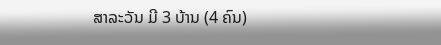ສາລະວັນ ມີ 3 ບ້ານ (4 ຄົນ)